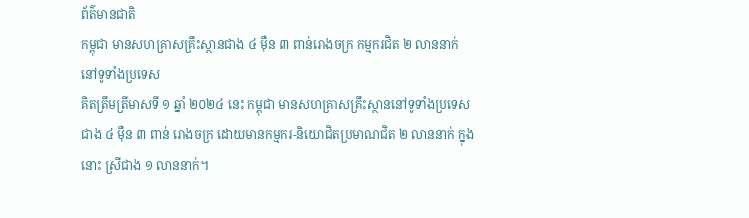ព័ត៌មានជាតិ
កម្ពុជា មានសហគ្រាសគ្រឹះស្ថានជាង ៤ ម៉ឺន ៣ ពាន់រោងចក្រ កម្មករជិត ២ លាននាក់ នៅទូទាំងប្រទេស
គិតត្រឹមត្រីមាសទី ១ ឆ្នាំ ២០២៤ នេះ កម្ពុជា មានសហគ្រាសគ្រឹះស្ថាននៅទូទាំងប្រទេសជាង ៤ ម៉ឺន ៣ ពាន់ រោងចក្រ ដោយមានកម្មករ-និយោជិតប្រមាណជិត ២ លាននាក់ ក្នុងនោះ ស្រីជាង ១ លាននាក់។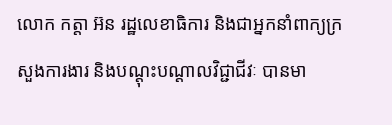លោក កត្តា អ៊ន រដ្ឋលេខាធិការ និងជាអ្នកនាំពាក្យក្រសួងការងារ និងបណ្ដុះបណ្ដាលវិជ្ជាជីវៈ បានមា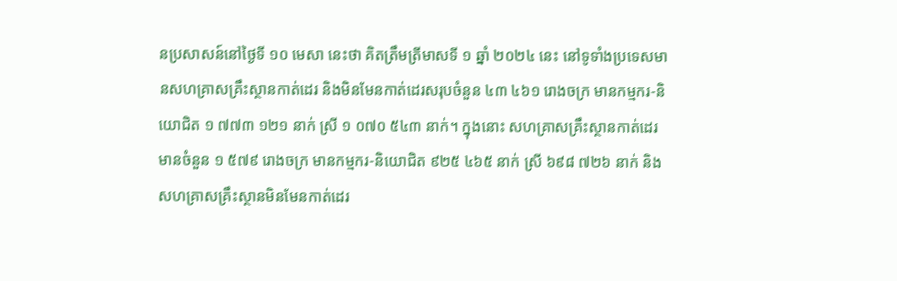នប្រសាសន៍នៅថ្ងៃទី ១០ មេសា នេះថា គិតត្រឹមត្រីមាសទី ១ ឆ្នាំ ២០២៤ នេះ នៅទូទាំងប្រទេសមានសហគ្រាសគ្រឹះស្ថានកាត់ដេរ និងមិនមែនកាត់ដេរសរុបចំនួន ៤៣ ៤៦១ រោងចក្រ មានកម្មករ-និយោជិត ១ ៧៧៣ ១២១ នាក់ ស្រី ១ ០៧០ ៥៤៣ នាក់។ ក្នុងនោះ សហគ្រាសគ្រឹះស្ថានកាត់ដេរមានចំនួន ១ ៥៧៩ រោងចក្រ មានកម្មករ-និយោជិត ៩២៥ ៤៦៥ នាក់ ស្រី ៦៩៨ ៧២៦ នាក់ និងសហគ្រាសគ្រឹះស្ថានមិនមែនកាត់ដេរ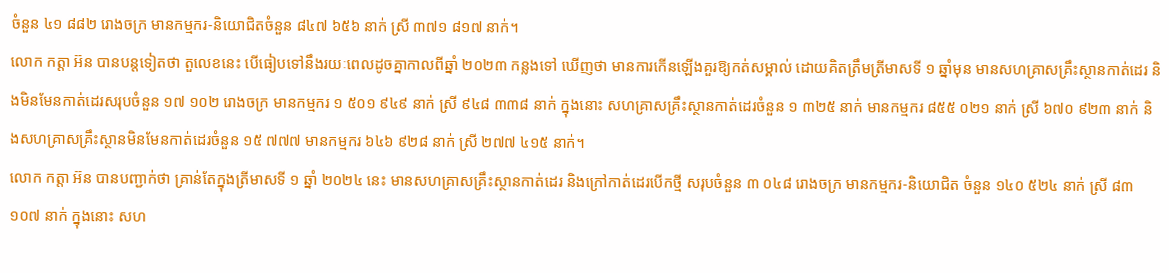ចំនួន ៤១ ៨៨២ រោងចក្រ មានកម្មករ-និយោជិតចំនួន ៨៤៧ ៦៥៦ នាក់ ស្រី ៣៧១ ៨១៧ នាក់។
លោក កត្តា អ៊ន បានបន្តទៀតថា តួលេខនេះ បើធៀបទៅនឹងរយៈពេលដូចគ្នាកាលពីឆ្នាំ ២០២៣ កន្លងទៅ ឃើញថា មានការកើនឡើងគួរឱ្យកត់សម្គាល់ ដោយគិតត្រឹមត្រីមាសទី ១ ឆ្នាំមុន មានសហគ្រាសគ្រឹះស្ថានកាត់ដេរ និងមិនមែនកាត់ដេរសរុបចំនួន ១៧ ១០២ រោងចក្រ មានកម្មករ ១ ៥០១ ៩៤៩ នាក់ ស្រី ៩៤៨ ៣៣៨ នាក់ ក្នុងនោះ សហគ្រាសគ្រឹះស្ថានកាត់ដេរចំនួន ១ ៣២៥ នាក់ មានកម្មករ ៨៥៥ ០២១ នាក់ ស្រី ៦៧០ ៩២៣ នាក់ និងសហគ្រាសគ្រឹះស្ថានមិនមែនកាត់ដេរចំនួន ១៥ ៧៧៧ មានកម្មករ ៦៤៦ ៩២៨ នាក់ ស្រី ២៧៧ ៤១៥ នាក់។
លោក កត្តា អ៊ន បានបញ្ជាក់ថា គ្រាន់តែក្នុងត្រីមាសទី ១ ឆ្នាំ ២០២៤ នេះ មានសហគ្រាសគ្រឹះស្ថានកាត់ដេរ និងក្រៅកាត់ដេរបើកថ្មី សរុបចំនួន ៣ ០៤៨ រោងចក្រ មានកម្មករ-និយោជិត ចំនួន ១៤០ ៥២៤ នាក់ ស្រី ៨៣ ១០៧ នាក់ ក្នុងនោះ សហ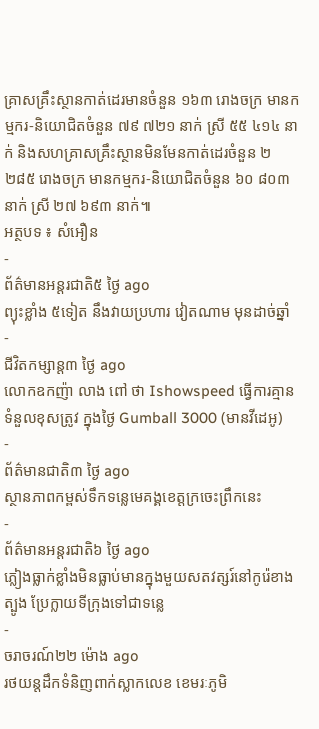គ្រាសគ្រឹះស្ថានកាត់ដេរមានចំនួន ១៦៣ រោងចក្រ មានកម្មករ-និយោជិតចំនួន ៧៩ ៧២១ នាក់ ស្រី ៥៥ ៤១៤ នាក់ និងសហគ្រាសគ្រឹះស្ថានមិនមែនកាត់ដេរចំនួន ២ ២៨៥ រោងចក្រ មានកម្មករ-និយោជិតចំនួន ៦០ ៨០៣ នាក់ ស្រី ២៧ ៦៩៣ នាក់៕
អត្ថបទ ៖ សំអឿន
-
ព័ត៌មានអន្ដរជាតិ៥ ថ្ងៃ ago
ព្យុះខ្លាំង ៥ទៀត នឹងវាយប្រហារ វៀតណាម មុនដាច់ឆ្នាំ
-
ជីវិតកម្សាន្ដ៣ ថ្ងៃ ago
លោកឧកញ៉ា លាង ពៅ ថា Ishowspeed ធ្វើការគ្មានទំនួលខុសត្រូវ ក្នុងថ្ងៃ Gumball 3000 (មានវីដេអូ)
-
ព័ត៌មានជាតិ៣ ថ្ងៃ ago
ស្ថានភាពកម្ពស់ទឹកទន្លេមេគង្គខេត្តក្រចេះព្រឹកនេះ
-
ព័ត៌មានអន្ដរជាតិ៦ ថ្ងៃ ago
ភ្លៀងធ្លាក់ខ្លាំងមិនធ្លាប់មានក្នុងមួយសតវត្សរ៍នៅកូរ៉េខាងត្បូង ប្រែក្លាយទីក្រុងទៅជាទន្លេ
-
ចរាចរណ៍២២ ម៉ោង ago
រថយន្តដឹកទំនិញពាក់ស្លាកលេខ ខេមរៈភូមិ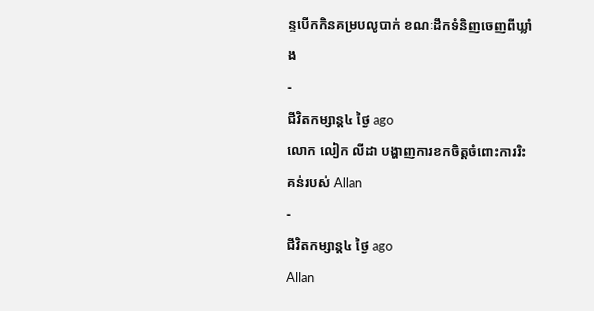ន្ទបើកកិនគម្របលូបាក់ ខណៈដឹកទំនិញចេញពីឃ្លាំង
-
ជីវិតកម្សាន្ដ៤ ថ្ងៃ ago
លោក លៀក លីដា បង្ហាញការខកចិត្តចំពោះការរិះគន់របស់ Allan
-
ជីវិតកម្សាន្ដ៤ ថ្ងៃ ago
Allan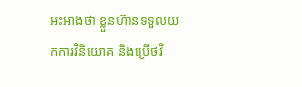អះអាងថា ខ្លួនហ៊ានទទួលយកការវិនិយោគ និងប្រើថវិ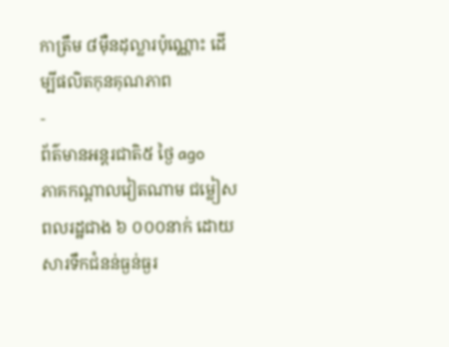កាត្រឹម ៨មុឺនដុល្លារប៉ុណ្ណោះ ដើម្បីផលិតកុនគុណភាព
-
ព័ត៌មានអន្ដរជាតិ៥ ថ្ងៃ ago
ភាគកណ្តាលវៀតណាម ជម្លៀសពលរដ្ឋជាង ៦ ០០០នាក់ ដោយសារទឹកជំនន់ធ្ងន់ធ្ងរ